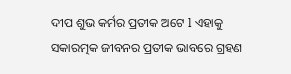ଦୀପ ଶୁଭ କର୍ମର ପ୍ରତୀକ ଅଟେ l ଏହାକୁ ସକାରତ୍ମକ ଜୀବନର ପ୍ରତୀକ ଭାବରେ ଗ୍ରହଣ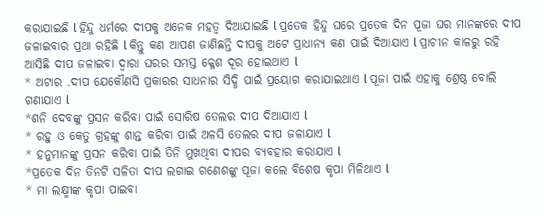କରାଯାଇଛି l ହିନ୍ଦୁ ଧର୍ମରେ ଦୀପକୁ ଅନେକ ମହତ୍ୱ ଦିଆଯାଇଛି l ପ୍ରତେକ ହିନ୍ଦୁ ଘରେ ପ୍ରତେକ ଦିନ ପୂଜା ଘର ମାନଙ୍କରେ ଦୀପ ଜଳାଇବାର ପ୍ରଥା ରହିଛି l କିନ୍ତୁ କଣ ଆପଣ ଜାଣିଛନ୍ତି ଦୀପକୁ ଅଟେ ପ୍ରାଧାନ୍ୟ କଣ ପାଇଁ ଦିଆଯାଏ l ପ୍ରାଚୀନ କାଳରୁ ରହି ଆସିଛି ଦୀପ ଜଳାଇବା ଦ୍ୱାରା ଘରର ସମସ୍ତ କ୍ଳେଶ ଦୂର ହୋଇଥାଏ l
* ଅଟାର .ଦୀପ ଯେକୌଣସି ପ୍ରକାରର ସାଧନାର ସିଦ୍ଧି ପାଇଁ ପ୍ରୟୋଗ କରାଯାଇଥାଏ l ପୂଜା ପାଇଁ ଏହାକୁ ଶ୍ରେଷ୍ଠ ବୋଲି ଗଣାଯାଏ l
*ଶନି ଦେବଙ୍କୁ ପ୍ରସନ କରିବା ପାଇଁ ସୋରିଷ ତେଲର ଦୀପ ଦିଆଯାଏ l
* ରହୁ ଓ କେତୁ ଗ୍ରହଙ୍କୁ ଶାନ୍ତ କରିବା ପାଇଁ ଅଳସି ତେଲର ଦୀପ ଜଳାଯାଏ l
* ହନୁମାନଙ୍କୁ ପ୍ରସନ କରିବା ପାଇଁ ତିନି ମୁଖଥିବା ଦୀପର ବ୍ୟବହାର କରାଯାଏ l
*ପ୍ରତେକ ଦିନ ତିନଟି ସଳିତା ଦୀପ ଲଗାଇ ଗଣେଶଙ୍କୁ ପୂଜା କଲେ ବିଶେଷ କୃପା ମିଳିଥାଏ l
* ମା ଲକ୍ଷ୍ମୀଙ୍କ କୃପା ପାଇବା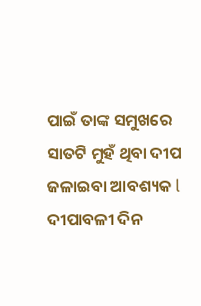ପାଇଁ ତାଙ୍କ ସମୁଖରେ ସାତଟି ମୁହଁ ଥିବା ଦୀପ ଜଳାଇବା ଆବଶ୍ୟକ l ଦୀପାବଳୀ ଦିନ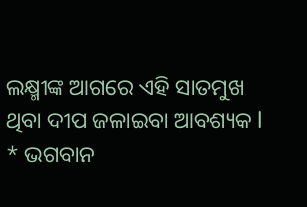ଲକ୍ଷ୍ମୀଙ୍କ ଆଗରେ ଏହି ସାତମୁଖ ଥିବା ଦୀପ ଜଳାଇବା ଆବଶ୍ୟକ l
* ଭଗବାନ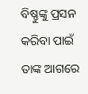ବିଷ୍ଣୁଙ୍କୁ ପ୍ରସନ କରିବା ପାଇଁ ତାଙ୍କ ଆଗରେ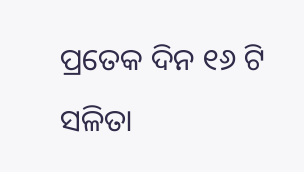ପ୍ରତେକ ଦିନ ୧୬ ଟି ସଳିତା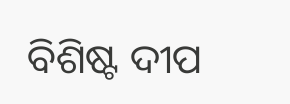ବିଶିଷ୍ଟ ଦୀପ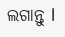ଲଗାନ୍ତୁ l